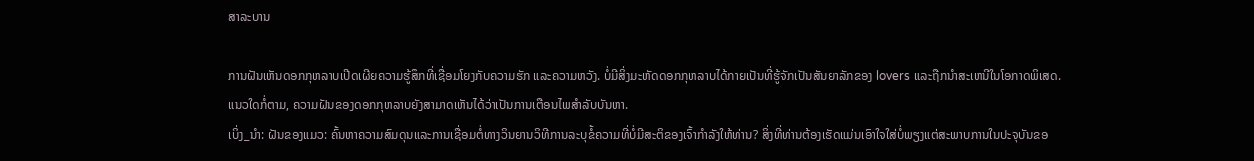ສາລະບານ

ການຝັນເຫັນດອກກຸຫລາບເປີດເຜີຍຄວາມຮູ້ສຶກທີ່ເຊື່ອມໂຍງກັບຄວາມຮັກ ແລະຄວາມຫວັງ. ບໍ່ມີສິ່ງມະຫັດດອກກຸຫລາບໄດ້ກາຍເປັນທີ່ຮູ້ຈັກເປັນສັນຍາລັກຂອງ lovers ແລະຖືກນໍາສະເຫນີໃນໂອກາດພິເສດ. ແນວໃດກໍ່ຕາມ, ຄວາມຝັນຂອງດອກກຸຫລາບຍັງສາມາດເຫັນໄດ້ວ່າເປັນການເຕືອນໄພສໍາລັບບັນຫາ.
ເບິ່ງ_ນຳ: ຝັນຂອງແມວ: ຄົ້ນຫາຄວາມສົມດຸນແລະການເຊື່ອມຕໍ່ທາງວິນຍານວິທີການລະບຸຂໍ້ຄວາມທີ່ບໍ່ມີສະຕິຂອງເຈົ້າກໍາລັງໃຫ້ທ່ານ? ສິ່ງທີ່ທ່ານຕ້ອງເຮັດແມ່ນເອົາໃຈໃສ່ບໍ່ພຽງແຕ່ສະພາບການໃນປະຈຸບັນຂອ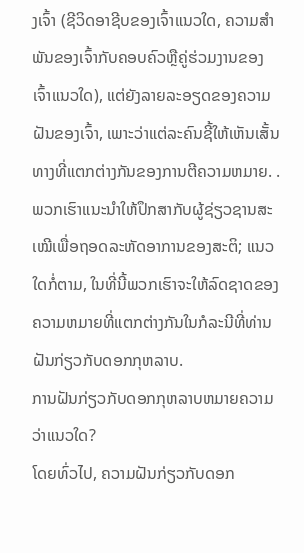ງເຈົ້າ (ຊີວິດອາຊີບຂອງເຈົ້າແນວໃດ, ຄວາມສໍາພັນຂອງເຈົ້າກັບຄອບຄົວຫຼືຄູ່ຮ່ວມງານຂອງເຈົ້າແນວໃດ), ແຕ່ຍັງລາຍລະອຽດຂອງຄວາມຝັນຂອງເຈົ້າ, ເພາະວ່າແຕ່ລະຄົນຊີ້ໃຫ້ເຫັນເສັ້ນທາງທີ່ແຕກຕ່າງກັນຂອງການຕີຄວາມຫມາຍ. .
ພວກເຮົາແນະນຳໃຫ້ປຶກສາກັບຜູ້ຊ່ຽວຊານສະເໝີເພື່ອຖອດລະຫັດອາການຂອງສະຕິ; ແນວໃດກໍ່ຕາມ, ໃນທີ່ນີ້ພວກເຮົາຈະໃຫ້ລົດຊາດຂອງຄວາມຫມາຍທີ່ແຕກຕ່າງກັນໃນກໍລະນີທີ່ທ່ານຝັນກ່ຽວກັບດອກກຸຫລາບ.
ການຝັນກ່ຽວກັບດອກກຸຫລາບຫມາຍຄວາມວ່າແນວໃດ?
ໂດຍທົ່ວໄປ, ຄວາມຝັນກ່ຽວກັບດອກ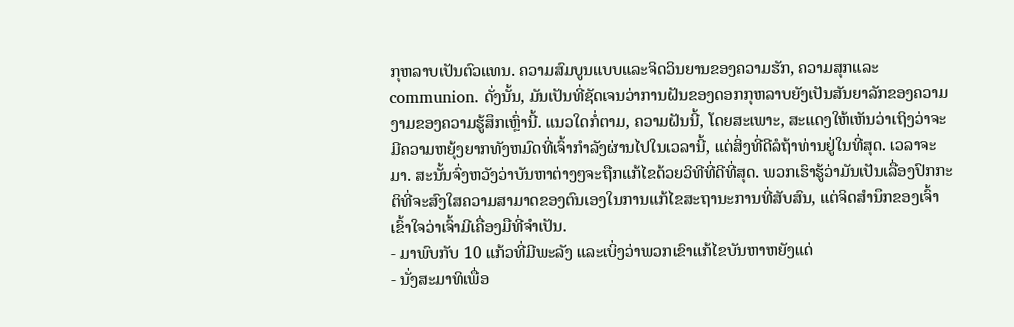ກຸຫລາບເປັນຕົວແທນ. ຄວາມສົມບູນແບບແລະຈິດວິນຍານຂອງຄວາມຮັກ, ຄວາມສຸກແລະ communion. ດັ່ງນັ້ນ, ມັນເປັນທີ່ຊັດເຈນວ່າການຝັນຂອງດອກກຸຫລາບຍັງເປັນສັນຍາລັກຂອງຄວາມງາມຂອງຄວາມຮູ້ສຶກເຫຼົ່ານີ້. ແນວໃດກໍ່ຕາມ, ຄວາມຝັນນີ້, ໂດຍສະເພາະ, ສະແດງໃຫ້ເຫັນວ່າເຖິງວ່າຈະມີຄວາມຫຍຸ້ງຍາກທັງຫມົດທີ່ເຈົ້າກໍາລັງຜ່ານໄປໃນເວລານີ້, ແຕ່ສິ່ງທີ່ດີລໍຖ້າທ່ານຢູ່ໃນທີ່ສຸດ. ເວລາຈະມາ. ສະນັ້ນຈົ່ງຫວັງວ່າບັນຫາຕ່າງໆຈະຖືກແກ້ໄຂດ້ວຍວິທີທີ່ດີທີ່ສຸດ. ພວກເຮົາຮູ້ວ່າມັນເປັນເລື່ອງປົກກະຕິທີ່ຈະສົງໃສຄວາມສາມາດຂອງຕົນເອງໃນການແກ້ໄຂສະຖານະການທີ່ສັບສົນ, ແຕ່ຈິດສໍານຶກຂອງເຈົ້າເຂົ້າໃຈວ່າເຈົ້າມີເຄື່ອງມືທີ່ຈໍາເປັນ.
- ມາພົບກັບ 10 ແກ້ວທີ່ມີພະລັງ ແລະເບິ່ງວ່າພວກເຂົາແກ້ໄຂບັນຫາຫຍັງແດ່
- ນັ່ງສະມາທິເພື່ອ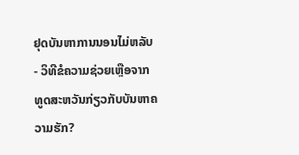ຢຸດບັນຫາການນອນໄມ່ຫລັບ
- ວິທີຂໍຄວາມຊ່ວຍເຫຼືອຈາກທູດສະຫວັນກ່ຽວກັບບັນຫາຄວາມຮັກ?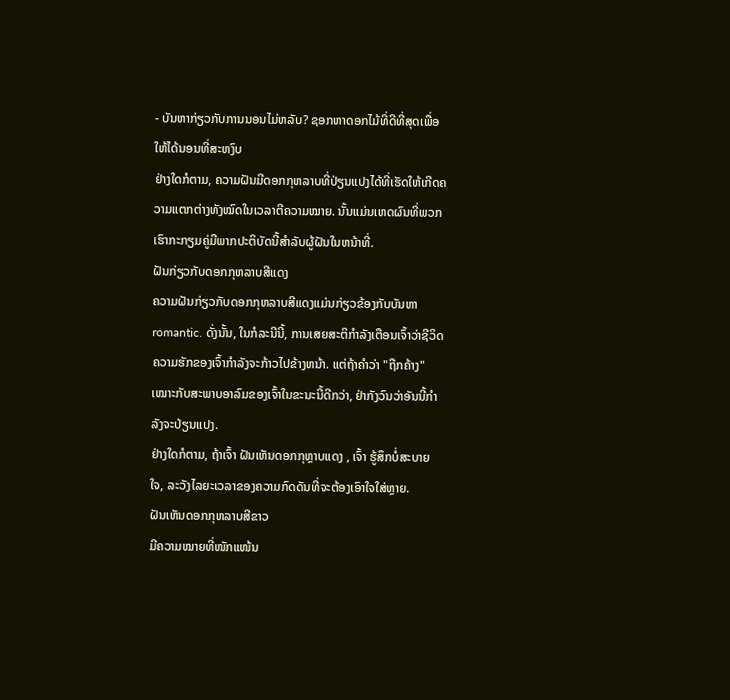- ບັນຫາກ່ຽວກັບການນອນໄມ່ຫລັບ? ຊອກຫາດອກໄມ້ທີ່ດີທີ່ສຸດເພື່ອໃຫ້ໄດ້ນອນທີ່ສະຫງົບ
ຢ່າງໃດກໍຕາມ, ຄວາມຝັນມີດອກກຸຫລາບທີ່ປ່ຽນແປງໄດ້ທີ່ເຮັດໃຫ້ເກີດຄວາມແຕກຕ່າງທັງໝົດໃນເວລາຕີຄວາມໝາຍ. ນັ້ນແມ່ນເຫດຜົນທີ່ພວກເຮົາກະກຽມຄູ່ມືພາກປະຕິບັດນີ້ສໍາລັບຜູ້ຝັນໃນຫນ້າທີ່.
ຝັນກ່ຽວກັບດອກກຸຫລາບສີແດງ
ຄວາມຝັນກ່ຽວກັບດອກກຸຫລາບສີແດງແມ່ນກ່ຽວຂ້ອງກັບບັນຫາ romantic. ດັ່ງນັ້ນ, ໃນກໍລະນີນີ້, ການເສຍສະຕິກໍາລັງເຕືອນເຈົ້າວ່າຊີວິດຄວາມຮັກຂອງເຈົ້າກໍາລັງຈະກ້າວໄປຂ້າງຫນ້າ. ແຕ່ຖ້າຄຳວ່າ "ຖືກຄ້າງ" ເໝາະກັບສະພາບອາລົມຂອງເຈົ້າໃນຂະນະນີ້ດີກວ່າ, ຢ່າກັງວົນວ່າອັນນີ້ກຳລັງຈະປ່ຽນແປງ.
ຢ່າງໃດກໍຕາມ, ຖ້າເຈົ້າ ຝັນເຫັນດອກກຸຫຼາບແດງ , ເຈົ້າ ຮູ້ສຶກບໍ່ສະບາຍໃຈ, ລະວັງໄລຍະເວລາຂອງຄວາມກົດດັນທີ່ຈະຕ້ອງເອົາໃຈໃສ່ຫຼາຍ.
ຝັນເຫັນດອກກຸຫລາບສີຂາວ
ມີຄວາມໝາຍທີ່ໜັກແໜ້ນ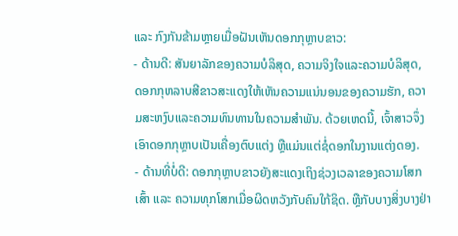ແລະ ກົງກັນຂ້າມຫຼາຍເມື່ອຝັນເຫັນດອກກຸຫຼາບຂາວ:
- ດ້ານດີ: ສັນຍາລັກຂອງຄວາມບໍລິສຸດ, ຄວາມຈິງໃຈແລະຄວາມບໍລິສຸດ, ດອກກຸຫລາບສີຂາວສະແດງໃຫ້ເຫັນຄວາມແນ່ນອນຂອງຄວາມຮັກ, ຄວາມສະຫງົບແລະຄວາມທົນທານໃນຄວາມສໍາພັນ. ດ້ວຍເຫດນີ້, ເຈົ້າສາວຈຶ່ງເອົາດອກກຸຫຼາບເປັນເຄື່ອງຕົບແຕ່ງ ຫຼືແມ່ນແຕ່ຊໍ່ດອກໃນງານແຕ່ງດອງ.
- ດ້ານທີ່ບໍ່ດີ: ດອກກຸຫຼາບຂາວຍັງສະແດງເຖິງຊ່ວງເວລາຂອງຄວາມໂສກເສົ້າ ແລະ ຄວາມທຸກໂສກເມື່ອຜິດຫວັງກັບຄົນໃກ້ຊິດ. ຫຼືກັບບາງສິ່ງບາງຢ່າ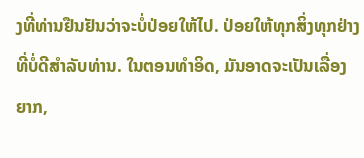ງທີ່ທ່ານຢືນຢັນວ່າຈະບໍ່ປ່ອຍໃຫ້ໄປ. ປ່ອຍໃຫ້ທຸກສິ່ງທຸກຢ່າງທີ່ບໍ່ດີສໍາລັບທ່ານ. ໃນຕອນທໍາອິດ, ມັນອາດຈະເປັນເລື່ອງຍາກ,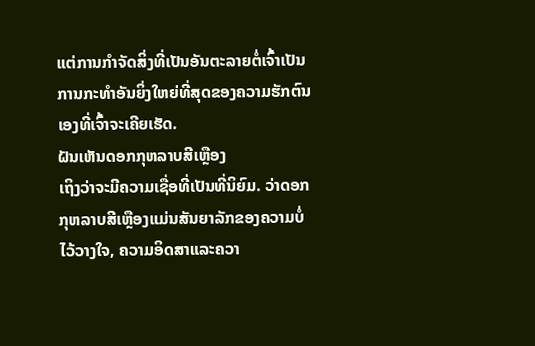ແຕ່ການກໍາຈັດສິ່ງທີ່ເປັນອັນຕະລາຍຕໍ່ເຈົ້າເປັນການກະທຳອັນຍິ່ງໃຫຍ່ທີ່ສຸດຂອງຄວາມຮັກຕົນເອງທີ່ເຈົ້າຈະເຄີຍເຮັດ.
ຝັນເຫັນດອກກຸຫລາບສີເຫຼືອງ
ເຖິງວ່າຈະມີຄວາມເຊື່ອທີ່ເປັນທີ່ນິຍົມ. ວ່າດອກກຸຫລາບສີເຫຼືອງແມ່ນສັນຍາລັກຂອງຄວາມບໍ່ໄວ້ວາງໃຈ, ຄວາມອິດສາແລະຄວາ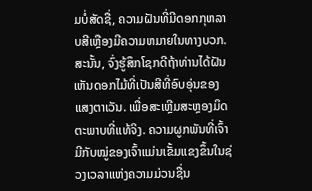ມບໍ່ສັດຊື່, ຄວາມຝັນທີ່ມີດອກກຸຫລາບສີເຫຼືອງມີຄວາມຫມາຍໃນທາງບວກ. ສະນັ້ນ, ຈົ່ງຮູ້ສຶກໂຊກດີຖ້າທ່ານໄດ້ຝັນເຫັນດອກໄມ້ທີ່ເປັນສີທີ່ອົບອຸ່ນຂອງແສງຕາເວັນ. ເພື່ອສະເຫຼີມສະຫຼອງມິດຕະພາບທີ່ແທ້ຈິງ. ຄວາມຜູກພັນທີ່ເຈົ້າມີກັບໝູ່ຂອງເຈົ້າແມ່ນເຂັ້ມແຂງຂຶ້ນໃນຊ່ວງເວລາແຫ່ງຄວາມມ່ວນຊື່ນ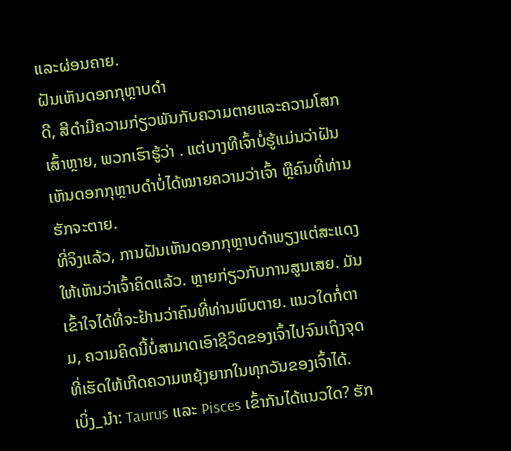ແລະຜ່ອນຄາຍ.
ຝັນເຫັນດອກກຸຫຼາບດຳ
ດີ, ສີດຳມີຄວາມກ່ຽວພັນກັບຄວາມຕາຍແລະຄວາມໂສກເສົ້າຫຼາຍ, ພວກເຮົາຮູ້ວ່າ . ແຕ່ບາງທີເຈົ້າບໍ່ຮູ້ແມ່ນວ່າຝັນເຫັນດອກກຸຫຼາບດຳບໍ່ໄດ້ໝາຍຄວາມວ່າເຈົ້າ ຫຼືຄົນທີ່ທ່ານຮັກຈະຕາຍ.
ທີ່ຈິງແລ້ວ, ການຝັນເຫັນດອກກຸຫຼາບດຳພຽງແຕ່ສະແດງໃຫ້ເຫັນວ່າເຈົ້າຄິດແລ້ວ. ຫຼາຍກ່ຽວກັບການສູນເສຍ. ມັນເຂົ້າໃຈໄດ້ທີ່ຈະຢ້ານວ່າຄົນທີ່ທ່ານພົບຕາຍ. ແນວໃດກໍ່ຕາມ, ຄວາມຄິດນີ້ບໍ່ສາມາດເອົາຊີວິດຂອງເຈົ້າໄປຈົນເຖິງຈຸດທີ່ເຮັດໃຫ້ເກີດຄວາມຫຍຸ້ງຍາກໃນທຸກວັນຂອງເຈົ້າໄດ້.
ເບິ່ງ_ນຳ: Taurus ແລະ Pisces ເຂົ້າກັນໄດ້ແນວໃດ? ຮັກ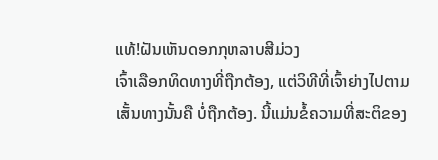ແທ້!ຝັນເຫັນດອກກຸຫລາບສີມ່ວງ
ເຈົ້າເລືອກທິດທາງທີ່ຖືກຕ້ອງ, ແຕ່ວິທີທີ່ເຈົ້າຍ່າງໄປຕາມເສັ້ນທາງນັ້ນຄື ບໍ່ຖືກຕ້ອງ. ນີ້ແມ່ນຂໍ້ຄວາມທີ່ສະຕິຂອງ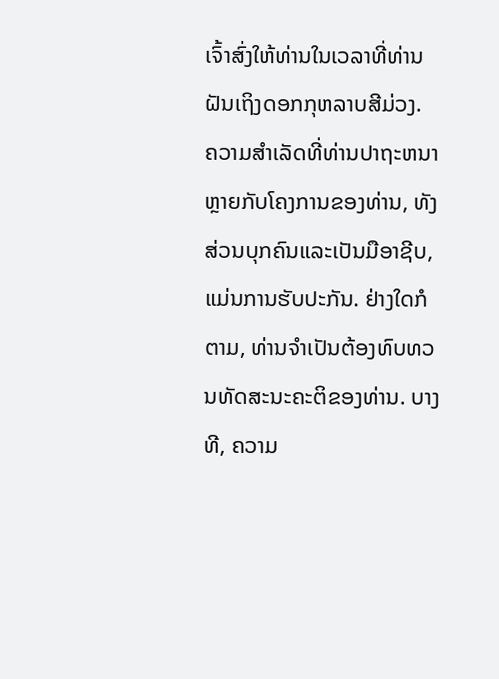ເຈົ້າສົ່ງໃຫ້ທ່ານໃນເວລາທີ່ທ່ານຝັນເຖິງດອກກຸຫລາບສີມ່ວງ.
ຄວາມສໍາເລັດທີ່ທ່ານປາຖະຫນາຫຼາຍກັບໂຄງການຂອງທ່ານ, ທັງສ່ວນບຸກຄົນແລະເປັນມືອາຊີບ, ແມ່ນການຮັບປະກັນ. ຢ່າງໃດກໍຕາມ, ທ່ານຈໍາເປັນຕ້ອງທົບທວນທັດສະນະຄະຕິຂອງທ່ານ. ບາງທີ, ຄວາມ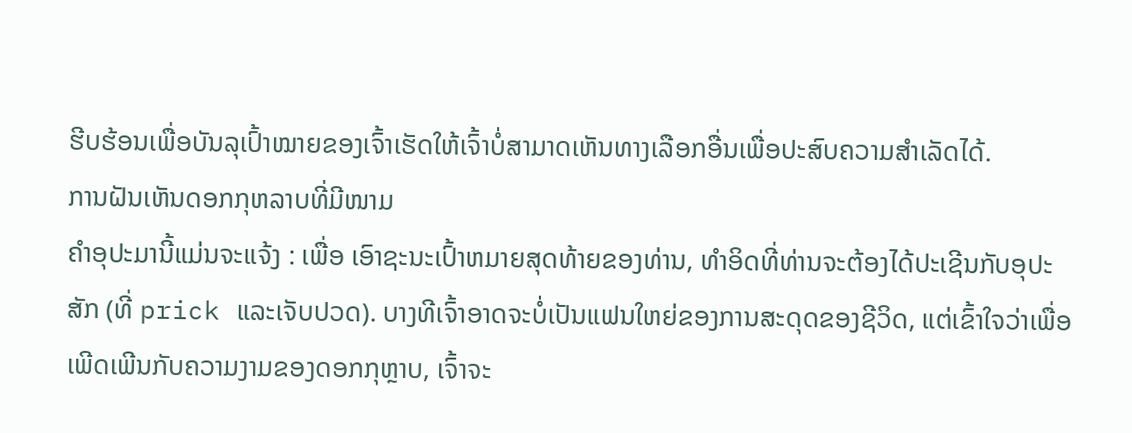ຮີບຮ້ອນເພື່ອບັນລຸເປົ້າໝາຍຂອງເຈົ້າເຮັດໃຫ້ເຈົ້າບໍ່ສາມາດເຫັນທາງເລືອກອື່ນເພື່ອປະສົບຄວາມສຳເລັດໄດ້.
ການຝັນເຫັນດອກກຸຫລາບທີ່ມີໜາມ
ຄຳອຸປະມານີ້ແມ່ນຈະແຈ້ງ : ເພື່ອ ເອົາຊະນະເປົ້າຫມາຍສຸດທ້າຍຂອງທ່ານ, ທໍາອິດທີ່ທ່ານຈະຕ້ອງໄດ້ປະເຊີນກັບອຸປະສັກ (ທີ່ prick ແລະເຈັບປວດ). ບາງທີເຈົ້າອາດຈະບໍ່ເປັນແຟນໃຫຍ່ຂອງການສະດຸດຂອງຊີວິດ, ແຕ່ເຂົ້າໃຈວ່າເພື່ອເພີດເພີນກັບຄວາມງາມຂອງດອກກຸຫຼາບ, ເຈົ້າຈະ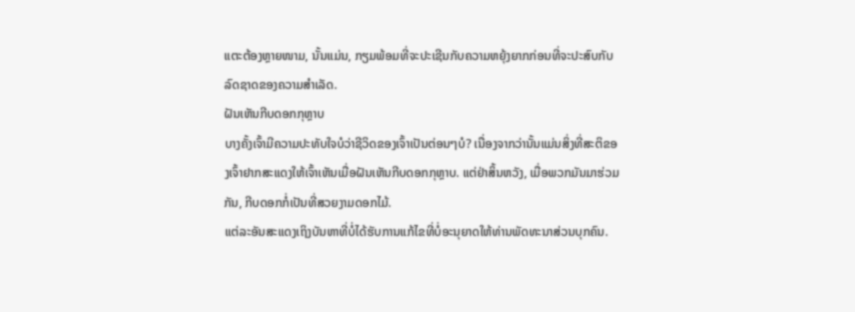ແຕະຕ້ອງຫຼາຍໜາມ, ນັ້ນແມ່ນ, ກຽມພ້ອມທີ່ຈະປະເຊີນກັບຄວາມຫຍຸ້ງຍາກກ່ອນທີ່ຈະປະສົບກັບລົດຊາດຂອງຄວາມສໍາເລັດ.
ຝັນເຫັນກີບດອກກຸຫຼາບ
ບາງຄັ້ງເຈົ້າມີຄວາມປະທັບໃຈບໍວ່າຊີວິດຂອງເຈົ້າເປັນຕ່ອນໆບໍ? ເນື່ອງຈາກວ່ານັ້ນແມ່ນສິ່ງທີ່ສະຕິຂອງເຈົ້າຢາກສະແດງໃຫ້ເຈົ້າເຫັນເມື່ອຝັນເຫັນກີບດອກກຸຫຼາບ. ແຕ່ຢ່າສິ້ນຫວັງ, ເມື່ອພວກມັນມາຮ່ວມກັນ, ກີບດອກກໍ່ເປັນທີ່ສວຍງາມດອກໄມ້.
ແຕ່ລະອັນສະແດງເຖິງບັນຫາທີ່ບໍ່ໄດ້ຮັບການແກ້ໄຂທີ່ບໍ່ອະນຸຍາດໃຫ້ທ່ານພັດທະນາສ່ວນບຸກຄົນ.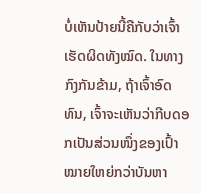ບໍ່ເຫັນປ້າຍນີ້ຄືກັບວ່າເຈົ້າເຮັດຜິດທັງໝົດ. ໃນທາງກົງກັນຂ້າມ, ຖ້າເຈົ້າອົດທົນ, ເຈົ້າຈະເຫັນວ່າກີບດອກເປັນສ່ວນໜຶ່ງຂອງເປົ້າໝາຍໃຫຍ່ກວ່າບັນຫາ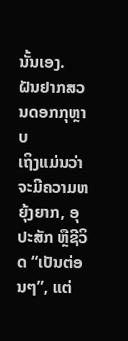ນັ້ນເອງ.
ຝັນຢາກສວນດອກກຸຫຼາບ
ເຖິງແມ່ນວ່າຈະມີຄວາມຫຍຸ້ງຍາກ, ອຸປະສັກ ຫຼືຊີວິດ “ເປັນຕ່ອນໆ”, ແຕ່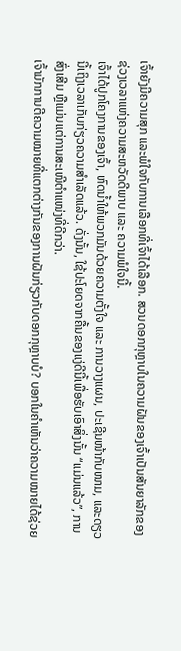ເຈົ້າຍັງມີຄວາມສຸກ ແລະພໍໃຈກັບການເລືອກທີ່ເຈົ້າໄດ້ເລືອກ. ສວນດອກກຸຫຼາບໃນຄວາມຝັນຂອງເຈົ້າເປັນສັນຍາລັກຂອງຊ່ວງເວລາແຫ່ງຄວາມສະຫວັດດີພາບ ແລະ ຄວາມພໍໃຈນີ້.
ເຈົ້າໄດ້ປູກໂຄງການຂອງເຈົ້າ, ຫົດນໍ້າໃຫ້ພວກມັນດ້ວຍຄວາມຕັ້ງໃຈ ແລະ ການວາງແຜນ, ປະເຊີນໜ້າກັບໜາມ, ແລະດຽວນີ້ເຖິງເວລາເກັບກ່ຽວຄວາມສຳເລັດແລ້ວ. ດັ່ງນັ້ນ, ໃຊ້ປະໂຍດຈາກຄື້ນຂອງແງ່ດີນີ້ເພື່ອຮັບເອົາສິ່ງນັ້ນ “ແມ່ນແລ້ວ”, ການສົ່ງເສີມ ຫຼືແມ່ນແຕ່ການສະເໜີຕຳແໜ່ງທີ່ດີກວ່າ.
ເຈົ້າມັກການຕີຄວາມໝາຍທີ່ແຕກຕ່າງກັນຂອງການຝັນກ່ຽວກັບດອກກຸຫຼາບບໍ? ບອກໃນຄໍາເຫັນວ່າຄວາມໝາຍໄດ້ຊ່ວຍ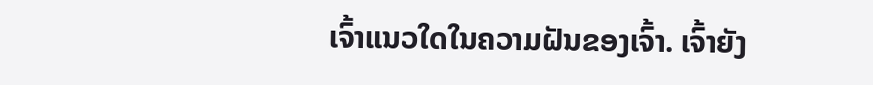ເຈົ້າແນວໃດໃນຄວາມຝັນຂອງເຈົ້າ. ເຈົ້າຍັງ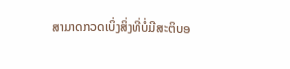ສາມາດກວດເບິ່ງສິ່ງທີ່ບໍ່ມີສະຕິບອ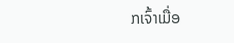ກເຈົ້າເມື່ອ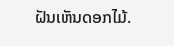ຝັນເຫັນດອກໄມ້.